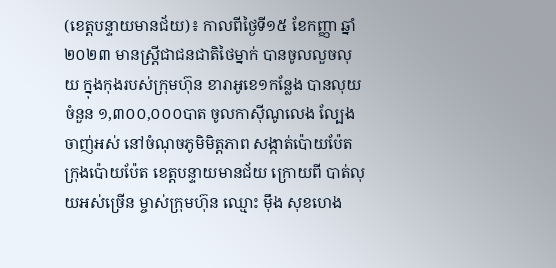(ខេត្តបន្ទាយមានជ័យ)៖ កាលពីថ្ងៃទី១៥ ខែកញ្ញា ឆ្នាំ២០២៣ មានស្រ្តីជាជនជាតិថៃម្នាក់ បានចូលលួចលុយ ក្នុងកុងរបស់ក្រុមហ៊ុន ខារាអូខេ១កន្លែង បានលុយចំនួន ១,៣០០,០០០បាត ចូលកាស៊ីណូលេង ល្បែងចាញ់អស់ នៅចំណុចភូមិមិត្តភាព សង្កាត់ប៉ោយប៉ែត ក្រុងប៉ោយប៉ែត ខេត្តបន្ទាយមានជ័យ ក្រោយពី បាត់លុយអស់ច្រើន ម្ចាស់ក្រុមហ៊ុន ឈ្មោះ ម៉ឹង សុខហេង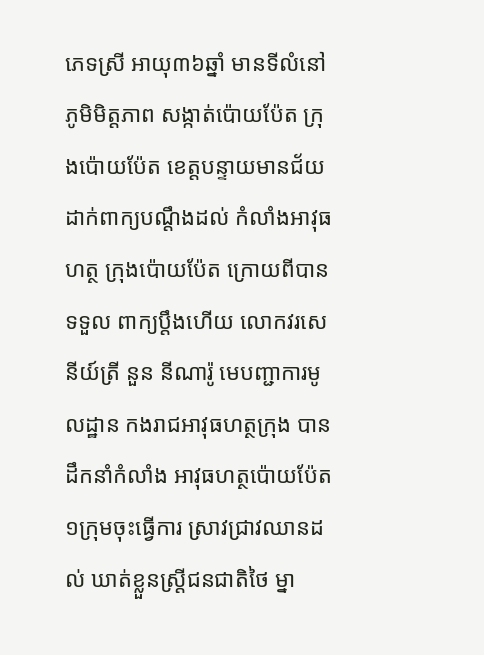ភេទស្រី អាយុ៣៦ឆ្នាំ មានទីលំនៅភូមិមិត្តភាព សង្កាត់ប៉ោយប៉ែត ក្រុងប៉ោយប៉ែត ខេត្តបន្ទាយមានជ័យ ដាក់ពាក្យបណ្តឹងដល់ កំលាំងអាវុធហត្ថ ក្រុងប៉ោយប៉ែត ក្រោយពីបានទទួល ពាក្យប្តឹងហើយ លោកវរសេនីយ៍ត្រី នួន នីណារ៉ូ មេបញ្ជាការមូលដ្ឋាន កងរាជអាវុធហត្ថក្រុង បានដឹកនាំកំលាំង អាវុធហត្ថប៉ោយប៉ែត ១ក្រុមចុះធ្វើការ ស្រាវជ្រាវឈានដល់ ឃាត់ខ្លួនស្ត្រីជនជាតិថៃ ម្នា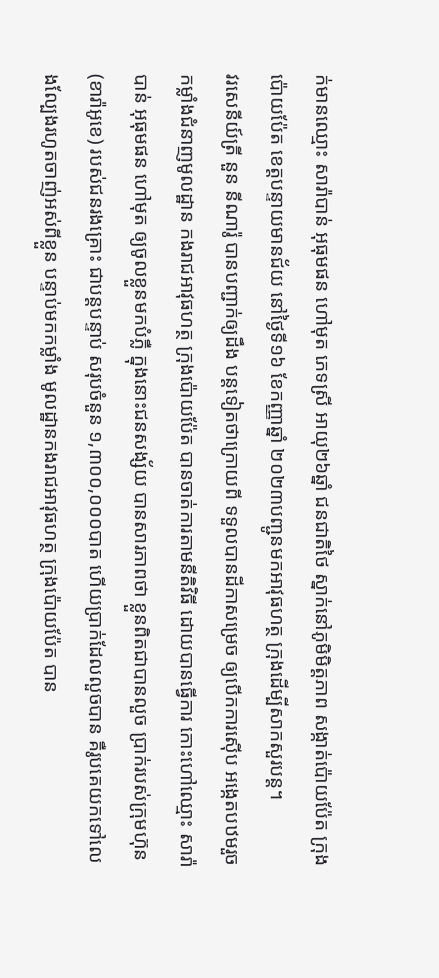ក់មានឈ្មោះ សារ៉ាបាន់ អុធុមផន ហៅមុត ភេទស្រី អាយុ២៦ឆ្នាំ ជនជាតិថៃ ស្នាក់នៅភូមិមិត្តភាព សង្កាត់ប៉ោយប៉ែត ក្រុងប៉ោយប៉ែត ខេត្តបន្ទាយមានជ័យ នៅថ្ងៃទី១៦ ខែកញ្ញាឆ្នាំ ២០២៣បញ្ជូនមកអាវុធហត្ថ ក្រុងដើម្បីសាកសួរបន្ត។
វរសេនីយ៍ត្រី នួន នីណារ៉ូ បានបញ្ជាក់ឲ្យដឹង បន្តទៀតថាក្រោយពី ទទួលបានដីកាសម្រេច ឲ្យបើកការស៊ើប អង្កេតបឋមរួច កម្លាំងជំនាញមូលដ្ឋាន កងរាជអាវុធហត្ថ ក្រុងប៉ោយប៉ែត បានចាត់ការតាមនីតិវិធី ដោយបានធ្វើការ កោះហៅឈ្មោះ សារ៉ាបាន់ អុធុមផន ហៅមុត ឲ្យចូលខ្លួនមកបំភ្លឺ ក្នុងនោះជនសង្ស័យ បានសារភាពថា ខ្លួនពិតជាបានលួច ប្រាក់របស់ក្រុមហ៊ុន (ខារ៉ាអូខេ) របស់ជនរងគ្រោះ ជាបន្តបន្ទាប់ សរុបចំនួន ១,៣០០,០០០បាត ហើយប្រាក់ដែលលួចបាន គឺរូបគេយកទៅលេងល្បែងរហូតចាញ់អស់ពីខ្លួន បន្ទាប់មកកម្លាំង មូលដ្ឋានកងរាជអាវុធហត្ថ ក្រុងប៉ោយប៉ែត បាន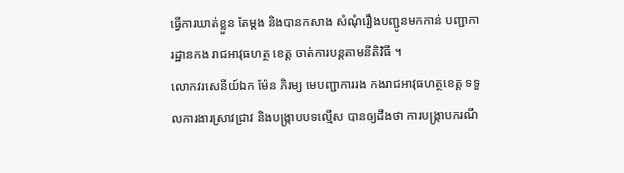ធ្វើការឃាត់ខ្លួន តែម្តង និងបានកសាង សំណុំរឿងបញ្ជូនមកកាន់ បញ្ជាការដ្ឋានកង រាជអាវុធហត្ថ ខេត្ត ចាត់ការបន្តតាមនីតិវិធី ។
លោកវរសេនីយ៍ឯក ម៉ែន ភិរម្យ មេបញ្ជាការរង កងរាជអាវុធហត្ថខេត្ត ទទួលការងារស្រាវជ្រាវ និងបង្ក្រាបបទល្មើស បានឲ្យដឹងថា ការបង្ក្រាបករណី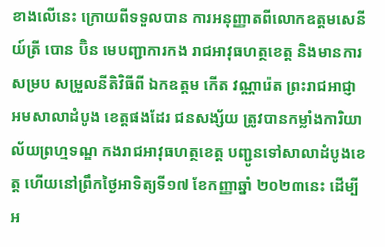ខាងលើនេះ ក្រោយពីទទួលបាន ការអនុញ្ញាតពីលោកឧត្តមសេនីយ៍ត្រី បោន ប៊ិន មេបញ្ជាការកង រាជអាវុធហត្ថខេត្ត និងមានការសម្រប សម្រួលនីតិវិធីពី ឯកឧត្តម កើត វណ្ណារ៉េត ព្រះរាជអាជ្ញា អមសាលាដំបូង ខេត្តផងដែរ ជនសង្ស័យ ត្រូវបានកម្លាំងការិយា ល័យព្រហ្មទណ្ឌ កងរាជអាវុធហត្ថខេត្ត បញ្ជូនទៅសាលាដំបូងខេត្ត ហើយនៅព្រឹកថ្ងៃអាទិត្យទី១៧ ខែកញ្ញាឆ្នាំ ២០២៣នេះ ដើម្បីអ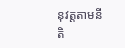នុវត្តតាមនីតិ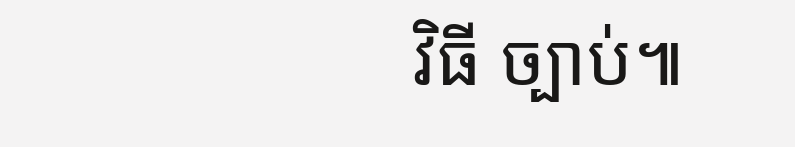វិធី ច្បាប់៕